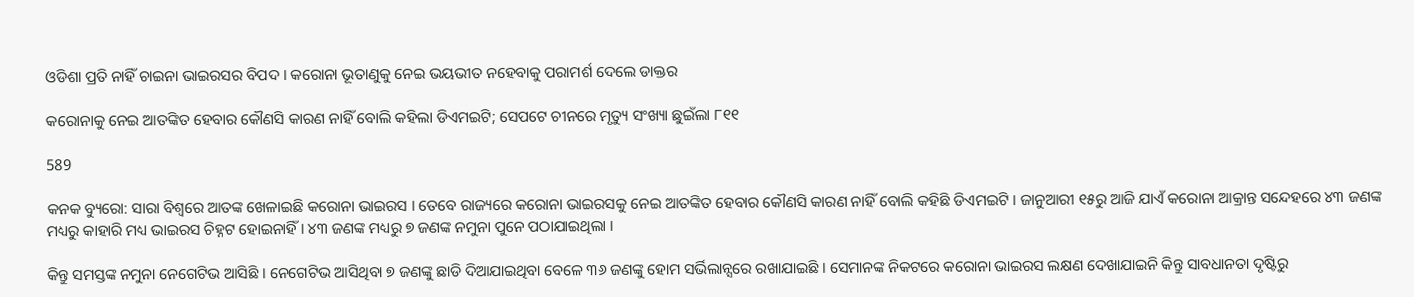ଓଡିଶା ପ୍ରତି ନାହିଁ ଚାଇନା ଭାଇରସର ବିପଦ । କରୋନା ଭୂତାଣୁକୁ ନେଇ ଭୟଭୀତ ନହେବାକୁ ପରାମର୍ଶ ଦେଲେ ଡାକ୍ତର

କରୋନାକୁ ନେଇ ଆତଙ୍କିତ ହେବାର କୌଣସି କାରଣ ନାହିଁ ବୋଲି କହିଲା ଡିଏମଇଟି; ସେପଟେ ଚୀନରେ ମୃତ୍ୟୁ ସଂଖ୍ୟା ଛୁଇଁଲା ୮୧୧

589

କନକ ବ୍ୟୁରୋ: ସାରା ବିଶ୍ୱରେ ଆତଙ୍କ ଖେଳାଇଛି କରୋନା ଭାଇରସ । ତେବେ ରାଜ୍ୟରେ କରୋନା ଭାଇରସକୁ ନେଇ ଆତଙ୍କିତ ହେବାର କୌଣସି କାରଣ ନାହିଁ ବୋଲି କହିଛି ଡିଏମଇଟି । ଜାନୁଆରୀ ୧୫ରୁ ଆଜି ଯାଏଁ କରୋନା ଆକ୍ରାନ୍ତ ସନ୍ଦେହରେ ୪୩ ଜଣଙ୍କ ମଧ୍ୟରୁ କାହାରି ମଧ୍ୟ ଭାଇରସ ଚିହ୍ନଟ ହୋଇନାହିଁ । ୪୩ ଜଣଙ୍କ ମଧ୍ୟରୁ ୭ ଜଣଙ୍କ ନମୁନା ପୁନେ ପଠାଯାଇଥିଲା ।

କିନ୍ତୁ ସମସ୍ତଙ୍କ ନମୁନା ନେଗେଟିଭ ଆସିଛି । ନେଗେଟିଭ ଆସିଥିବା ୭ ଜଣଙ୍କୁ ଛାଡି ଦିଆଯାଇଥିବା ବେଳେ ୩୬ ଜଣଙ୍କୁ ହୋମ ସର୍ଭିଲାନ୍ସରେ ରଖାଯାଇଛି । ସେମାନଙ୍କ ନିକଟରେ କରୋନା ଭାଇରସ ଲକ୍ଷଣ ଦେଖାଯାଇନି କିନ୍ତୁ ସାବଧାନତା ଦୃଷ୍ଟିରୁ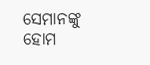ସେମାନଙ୍କୁ ହୋମ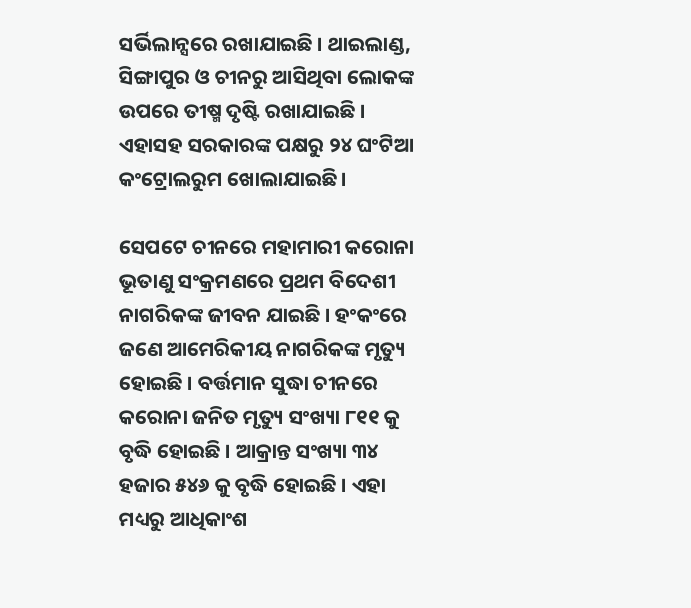ସର୍ଭିଲାନ୍ସରେ ରଖାଯାଇଛି । ଥାଇଲାଣ୍ଡ, ସିଙ୍ଗାପୁର ଓ ଚୀନରୁ ଆସିଥିବା ଲୋକଙ୍କ ଉପରେ ତୀଷ୍ମ ଦୃଷ୍ଟି ରଖାଯାଇଛି । ଏହାସହ ସରକାରଙ୍କ ପକ୍ଷରୁ ୨୪ ଘଂଟିଆ କଂଟ୍ରୋଲରୁମ ଖୋଲାଯାଇଛି ।

ସେପଟେ ଚୀନରେ ମହାମାରୀ କରୋନା ଭୂତାଣୁ ସଂକ୍ରମଣରେ ପ୍ରଥମ ବିଦେଶୀ ନାଗରିକଙ୍କ ଜୀବନ ଯାଇଛି । ହଂକଂରେ ଜଣେ ଆମେରିକୀୟ ନାଗରିକଙ୍କ ମୃତ୍ୟୁ ହୋଇଛି । ବର୍ତ୍ତମାନ ସୁଦ୍ଧା ଚୀନରେ କରୋନା ଜନିତ ମୃତ୍ୟୁ ସଂଖ୍ୟା ୮୧୧ କୁ ବୃଦ୍ଧି ହୋଇଛି । ଆକ୍ରାନ୍ତ ସଂଖ୍ୟା ୩୪ ହଜାର ୫୪୬ କୁ ବୃଦ୍ଧି ହୋଇଛି । ଏହା ମଧ୍ୟରୁ ଆଧିକାଂଶ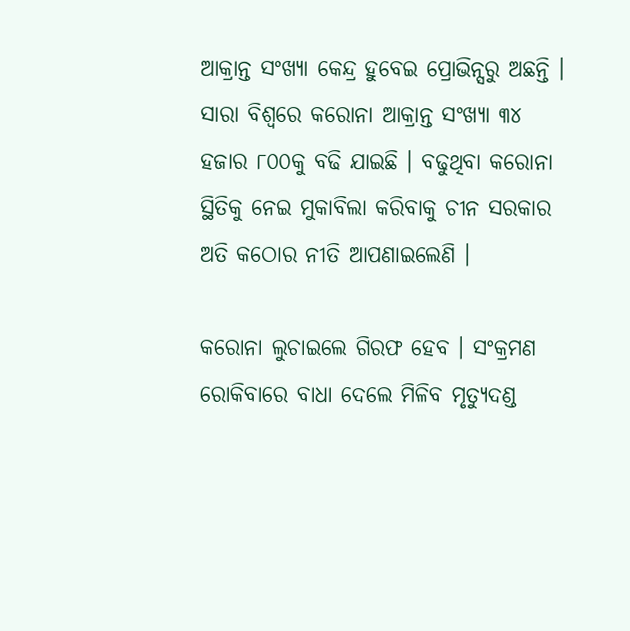ଆକ୍ରାନ୍ତ ସଂଖ୍ୟା କେନ୍ଦ୍ର ହୁବେଇ ପ୍ରୋଭିନ୍ସରୁ ଅଛନ୍ତି । ସାରା ବିଶ୍ୱରେ କରୋନା ଆକ୍ରାନ୍ତ ସଂଖ୍ୟା ୩୪ ହଜାର ୮୦୦କୁ ବଢି ଯାଇଛି । ବଢୁଥିବା କରୋନା ସ୍ଥିତିକୁ ନେଇ ମୁକାବିଲା କରିବାକୁ ଚୀନ ସରକାର ଅତି କଠୋର ନୀତି ଆପଣାଇଲେଣି ।

କରୋନା ଲୁଚାଇଲେ ଗିରଫ ହେବ । ସଂକ୍ରମଣ ରୋକିବାରେ ବାଧା ଦେଲେ ମିଳିବ ମୃତ୍ୟୁଦଣ୍ଡ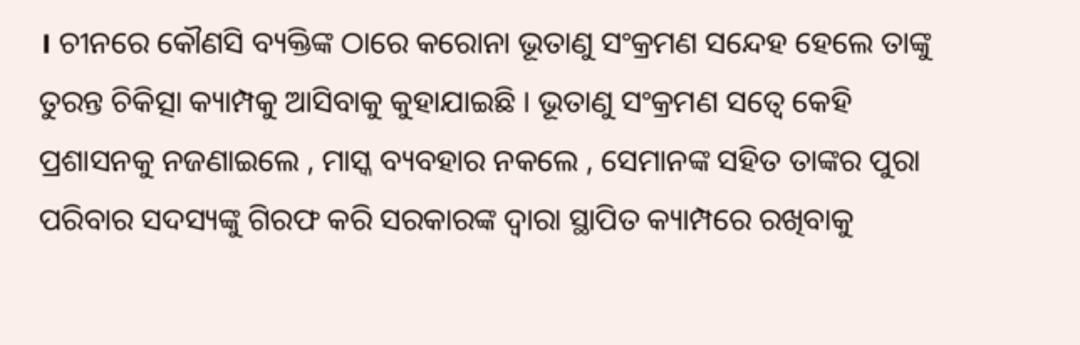। ଚୀନରେ କୌଣସି ବ୍ୟକ୍ତିଙ୍କ ଠାରେ କରୋନା ଭୂତାଣୁ ସଂକ୍ରମଣ ସନ୍ଦେହ ହେଲେ ତାଙ୍କୁ ତୁରନ୍ତ ଚିକିତ୍ସା କ୍ୟାମ୍ପକୁ ଆସିବାକୁ କୁହାଯାଇଛି । ଭୂତାଣୁ ସଂକ୍ରମଣ ସତ୍ୱେ କେହି ପ୍ରଶାସନକୁ ନଜଣାଇଲେ , ମାସ୍କ ବ୍ୟବହାର ନକଲେ , ସେମାନଙ୍କ ସହିତ ତାଙ୍କର ପୁରା ପରିବାର ସଦସ୍ୟଙ୍କୁ ଗିରଫ କରି ସରକାରଙ୍କ ଦ୍ୱାରା ସ୍ଥାପିତ କ୍ୟାମ୍ପରେ ରଖିବାକୁ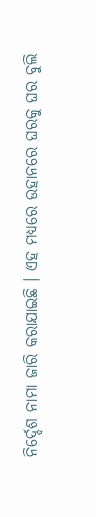ନିର୍ଦ୍ଦେଶ ନାମା ଜାରି କରାଯାଇଛି । ଏହ ମଧ୍ୟରେ ଉହାନରେ ଘରକୁ ଘର ବୁଲି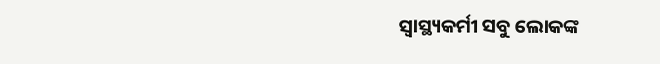ସ୍ୱାସ୍ଥ୍ୟକର୍ମୀ ସବୁ ଲୋକଙ୍କ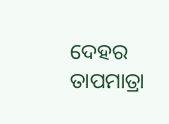ଦେହର ତାପମାତ୍ରା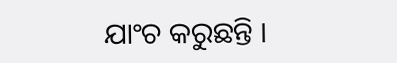ଯାଂଚ କରୁଛନ୍ତି ।